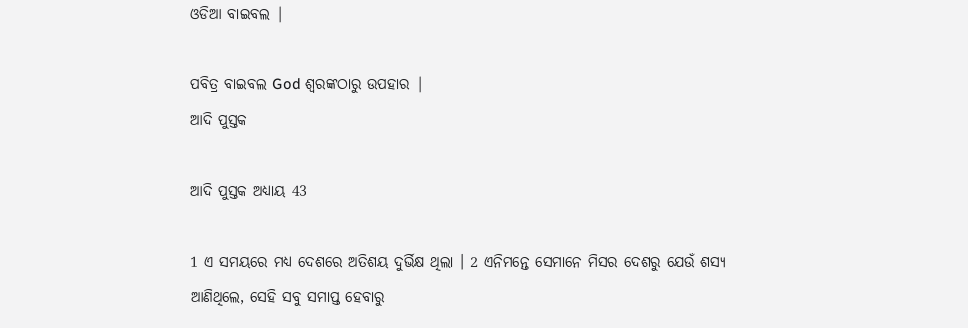ଓଡିଆ ବାଇବଲ |

ପବିତ୍ର ବାଇବଲ God ଶ୍ବରଙ୍କଠାରୁ ଉପହାର |
ଆଦି ପୁସ୍ତକ

ଆଦି ପୁସ୍ତକ ଅଧ୍ୟାୟ 43

1 ଏ ସମୟରେ ମଧ୍ୟ ଦେଶରେ ଅତିଶୟ ଦୁର୍ଭିକ୍ଷ ଥିଲା । 2 ଏନିମନ୍ତେ ସେମାନେ ମିସର ଦେଶରୁ ଯେଉଁ ଶସ୍ୟ ଆଣିଥିଲେ, ସେହି ସବୁ ସମାପ୍ତ ହେବାରୁ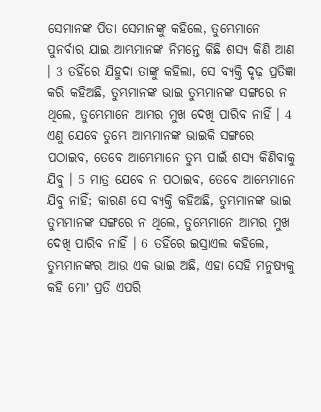ସେମାନଙ୍କ ପିତା ସେମାନଙ୍କୁ କହିଲେ, ତୁମ୍ଭେମାନେ ପୁନର୍ବାର ଯାଇ ଆମ୍ଭମାନଙ୍କ ନିମନ୍ତେ କିଛି ଶସ୍ୟ କିଣି ଆଣ । 3 ତହିଁରେ ଯିହୁଦା ତାଙ୍କୁ କହିଲା, ସେ ବ୍ୟକ୍ତି ଦୃଢ଼ ପ୍ରତିଜ୍ଞା କରି କହିଅଛି, ତୁମ୍ଭମାନଙ୍କ ଭାଇ ତୁମ୍ଭମାନଙ୍କ ସଙ୍ଗରେ ନ ଥିଲେ, ତୁମ୍ଭେମାନେ ଆମ୍ଭର ମୁଖ ଦେଖି ପାରିବ ନାହିଁ । 4 ଏଣୁ ଯେବେ ତୁମ୍ଭେ ଆମ୍ଭମାନଙ୍କ ଭାଇକି ସଙ୍ଗରେ ପଠାଇବ, ତେବେ ଆମ୍ଭେମାନେ ତୁମ୍ଭ ପାଇଁ ଶସ୍ୟ କିଣିବାକୁ ଯିବୁ । 5 ମାତ୍ର ଯେବେ ନ ପଠାଇବ, ତେବେ ଆମ୍ଭେମାନେ ଯିବୁ ନାହିଁ; କାରଣ ସେ ବ୍ୟକ୍ତି କହିଅଛି, ତୁମ୍ଭମାନଙ୍କ ଭାଇ ତୁମ୍ଭମାନଙ୍କ ସଙ୍ଗରେ ନ ଥିଲେ, ତୁମ୍ଭେମାନେ ଆମ୍ଭର ମୁଖ ଦେଖି ପାରିବ ନାହିଁ । 6 ତହିଁରେ ଇସ୍ରାଏଲ କହିଲେ, ତୁମ୍ଭମାନଙ୍କର ଆଉ ଏକ ଭାଇ ଅଛି, ଏହା ସେହି ମନୁଷ୍ୟକୁ କହି ମୋʼ ପ୍ରତି ଏପରି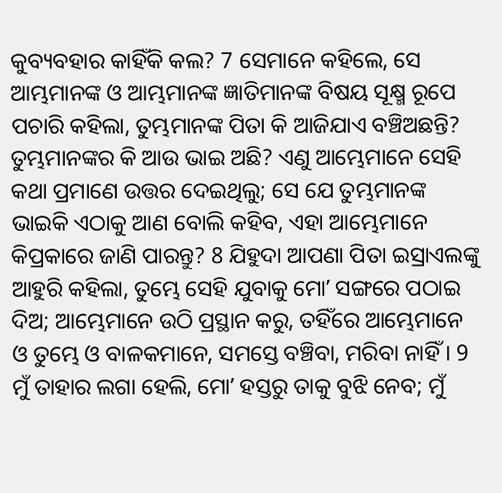କୁବ୍ୟବହାର କାହିଁକି କଲ? 7 ସେମାନେ କହିଲେ, ସେ ଆମ୍ଭମାନଙ୍କ ଓ ଆମ୍ଭମାନଙ୍କ ଜ୍ଞାତିମାନଙ୍କ ବିଷୟ ସୂକ୍ଷ୍ମ ରୂପେ ପଚାରି କହିଲା, ତୁମ୍ଭମାନଙ୍କ ପିତା କି ଆଜିଯାଏ ବଞ୍ଚିଅଛନ୍ତି? ତୁମ୍ଭମାନଙ୍କର କି ଆଉ ଭାଇ ଅଛି? ଏଣୁ ଆମ୍ଭେମାନେ ସେହି କଥା ପ୍ରମାଣେ ଉତ୍ତର ଦେଇଥିଲୁ; ସେ ଯେ ତୁମ୍ଭମାନଙ୍କ ଭାଇକି ଏଠାକୁ ଆଣ ବୋଲି କହିବ, ଏହା ଆମ୍ଭେମାନେ କିପ୍ରକାରେ ଜାଣି ପାରନ୍ତୁ? 8 ଯିହୁଦା ଆପଣା ପିତା ଇସ୍ରାଏଲଙ୍କୁ ଆହୁରି କହିଲା, ତୁମ୍ଭେ ସେହି ଯୁବାକୁ ମୋʼ ସଙ୍ଗରେ ପଠାଇ ଦିଅ; ଆମ୍ଭେମାନେ ଉଠି ପ୍ରସ୍ଥାନ କରୁ, ତହିଁରେ ଆମ୍ଭେମାନେ ଓ ତୁମ୍ଭେ ଓ ବାଳକମାନେ, ସମସ୍ତେ ବଞ୍ଚିବା, ମରିବା ନାହିଁ । 9 ମୁଁ ତାହାର ଲଗା ହେଲି, ମୋʼ ହସ୍ତରୁ ତାକୁ ବୁଝି ନେବ; ମୁଁ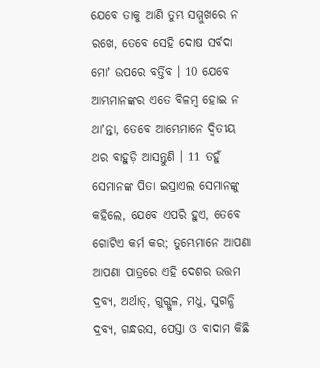ଯେବେ ତାକୁ ଆଣି ତୁମ୍ଭ ସମ୍ମୁଖରେ ନ ରଖେ, ତେବେ ସେହି ଦୋଷ ସର୍ବଦା ମୋʼ ଉପରେ ବର୍ତ୍ତିବ । 10 ଯେବେ ଆମ୍ଭମାନଙ୍କର ଏତେ ବିଳମ୍ଵ ହୋଇ ନ ଥାʼନ୍ତା, ତେବେ ଆମ୍ଭେମାନେ ଦ୍ଵିତୀୟ ଥର ବାହୁଡ଼ି ଆସନ୍ତୁଣି । 11 ତହୁଁ ସେମାନଙ୍କ ପିତା ଇସ୍ରାଏଲ ସେମାନଙ୍କୁ କହିଲେ, ଯେବେ ଏପରି ହୁଏ, ତେବେ ଗୋଟିଏ କର୍ମ କର; ତୁମ୍ଭେମାନେ ଆପଣା ଆପଣା ପାତ୍ରରେ ଏହି ଦେଶର ଉତ୍ତମ ଦ୍ରବ୍ୟ, ଅର୍ଥାତ୍, ଗୁଗ୍ଗୁଳ, ମଧୁ, ସୁଗନ୍ଧି ଦ୍ରବ୍ୟ, ଗନ୍ଧରସ, ପେସ୍ତା ଓ ବାଦାମ କିଛି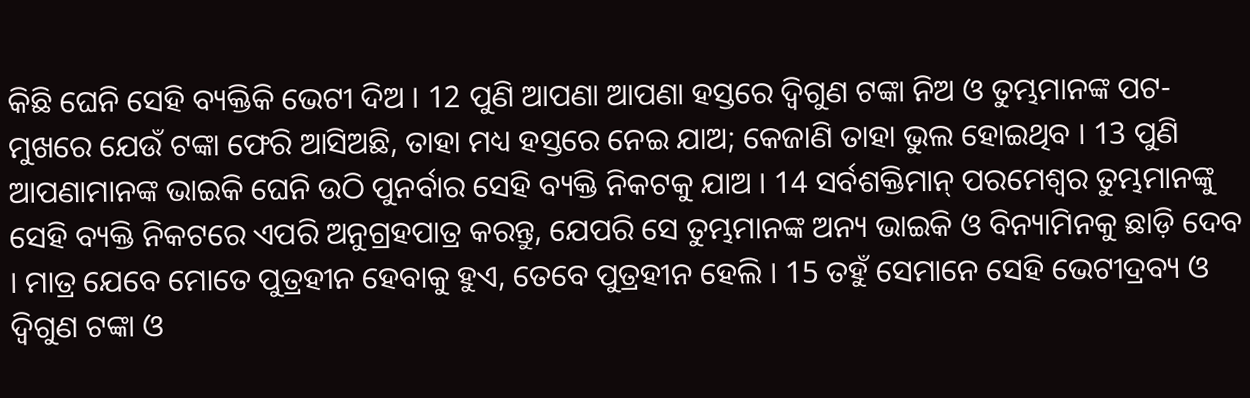କିଛି ଘେନି ସେହି ବ୍ୟକ୍ତିକି ଭେଟୀ ଦିଅ । 12 ପୁଣି ଆପଣା ଆପଣା ହସ୍ତରେ ଦ୍ଵିଗୁଣ ଟଙ୍କା ନିଅ ଓ ତୁମ୍ଭମାନଙ୍କ ପଟ-ମୁଖରେ ଯେଉଁ ଟଙ୍କା ଫେରି ଆସିଅଛି, ତାହା ମଧ୍ୟ ହସ୍ତରେ ନେଇ ଯାଅ; କେଜାଣି ତାହା ଭୁଲ ହୋଇଥିବ । 13 ପୁଣି ଆପଣାମାନଙ୍କ ଭାଇକି ଘେନି ଉଠି ପୁନର୍ବାର ସେହି ବ୍ୟକ୍ତି ନିକଟକୁ ଯାଅ । 14 ସର୍ବଶକ୍ତିମାନ୍ ପରମେଶ୍ଵର ତୁମ୍ଭମାନଙ୍କୁ ସେହି ବ୍ୟକ୍ତି ନିକଟରେ ଏପରି ଅନୁଗ୍ରହପାତ୍ର କରନ୍ତୁ, ଯେପରି ସେ ତୁମ୍ଭମାନଙ୍କ ଅନ୍ୟ ଭାଇକି ଓ ବିନ୍ୟାମିନକୁ ଛାଡ଼ି ଦେବ । ମାତ୍ର ଯେବେ ମୋତେ ପୁତ୍ରହୀନ ହେବାକୁ ହୁଏ, ତେବେ ପୁତ୍ରହୀନ ହେଲି । 15 ତହୁଁ ସେମାନେ ସେହି ଭେଟୀଦ୍ରବ୍ୟ ଓ ଦ୍ଵିଗୁଣ ଟଙ୍କା ଓ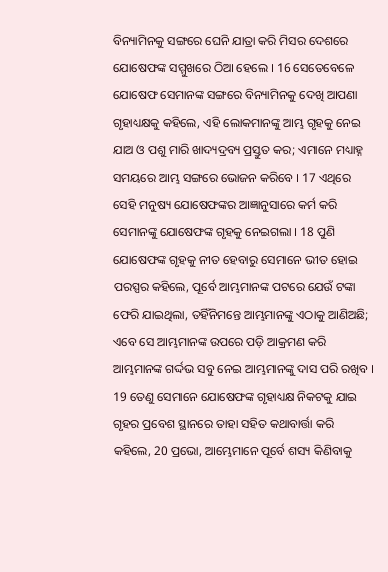ବିନ୍ୟାମିନକୁ ସଙ୍ଗରେ ଘେନି ଯାତ୍ରା କରି ମିସର ଦେଶରେ ଯୋଷେଫଙ୍କ ସମ୍ମୁଖରେ ଠିଆ ହେଲେ । 16 ସେତେବେଳେ ଯୋଷେଫ ସେମାନଙ୍କ ସଙ୍ଗରେ ବିନ୍ୟାମିନକୁ ଦେଖି ଆପଣା ଗୃହାଧ୍ୟକ୍ଷକୁ କହିଲେ, ଏହି ଲୋକମାନଙ୍କୁ ଆମ୍ଭ ଗୃହକୁ ନେଇ ଯାଅ ଓ ପଶୁ ମାରି ଖାଦ୍ୟଦ୍ରବ୍ୟ ପ୍ରସ୍ତୁତ କର; ଏମାନେ ମଧ୍ୟାହ୍ନ ସମୟରେ ଆମ୍ଭ ସଙ୍ଗରେ ଭୋଜନ କରିବେ । 17 ଏଥିରେ ସେହି ମନୁଷ୍ୟ ଯୋଷେଫଙ୍କର ଆଜ୍ଞାନୁସାରେ କର୍ମ କରି ସେମାନଙ୍କୁ ଯୋଷେଫଙ୍କ ଗୃହକୁ ନେଇଗଲା । 18 ପୁଣି ଯୋଷେଫଙ୍କ ଗୃହକୁ ନୀତ ହେବାରୁ ସେମାନେ ଭୀତ ହୋଇ ପରସ୍ପର କହିଲେ, ପୂର୍ବେ ଆମ୍ଭମାନଙ୍କ ପଟରେ ଯେଉଁ ଟଙ୍କା ଫେରି ଯାଇଥିଲା, ତହିଁନିମନ୍ତେ ଆମ୍ଭମାନଙ୍କୁ ଏଠାକୁ ଆଣିଅଛି; ଏବେ ସେ ଆମ୍ଭମାନଙ୍କ ଉପରେ ପଡ଼ି ଆକ୍ରମଣ କରି ଆମ୍ଭମାନଙ୍କ ଗର୍ଦ୍ଦଭ ସବୁ ନେଇ ଆମ୍ଭମାନଙ୍କୁ ଦାସ ପରି ରଖିବ । 19 ତେଣୁ ସେମାନେ ଯୋଷେଫଙ୍କ ଗୃହାଧ୍ୟକ୍ଷ ନିକଟକୁ ଯାଇ ଗୃହର ପ୍ରବେଶ ସ୍ଥାନରେ ତାହା ସହିତ କଥାବାର୍ତ୍ତା କରି କହିଲେ, 20 ପ୍ରଭୋ, ଆମ୍ଭେମାନେ ପୂର୍ବେ ଶସ୍ୟ କିଣିବାକୁ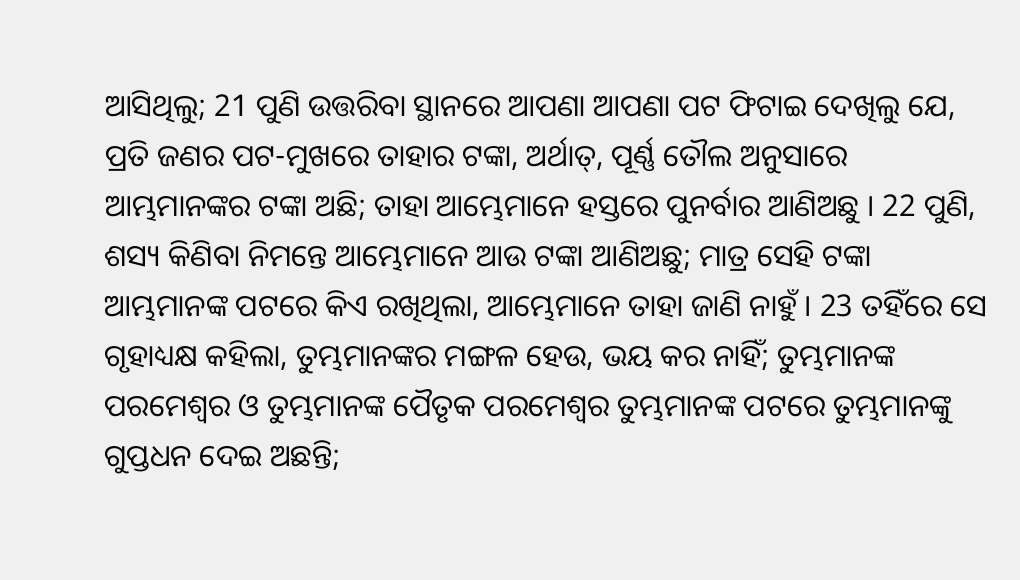ଆସିଥିଲୁ; 21 ପୁଣି ଉତ୍ତରିବା ସ୍ଥାନରେ ଆପଣା ଆପଣା ପଟ ଫିଟାଇ ଦେଖିଲୁ ଯେ, ପ୍ରତି ଜଣର ପଟ-ମୁଖରେ ତାହାର ଟଙ୍କା, ଅର୍ଥାତ୍, ପୂର୍ଣ୍ଣ ତୌଲ ଅନୁସାରେ ଆମ୍ଭମାନଙ୍କର ଟଙ୍କା ଅଛି; ତାହା ଆମ୍ଭେମାନେ ହସ୍ତରେ ପୁନର୍ବାର ଆଣିଅଛୁ । 22 ପୁଣି, ଶସ୍ୟ କିଣିବା ନିମନ୍ତେ ଆମ୍ଭେମାନେ ଆଉ ଟଙ୍କା ଆଣିଅଛୁ; ମାତ୍ର ସେହି ଟଙ୍କା ଆମ୍ଭମାନଙ୍କ ପଟରେ କିଏ ରଖିଥିଲା, ଆମ୍ଭେମାନେ ତାହା ଜାଣି ନାହୁଁ । 23 ତହିଁରେ ସେ ଗୃହାଧ୍ୟକ୍ଷ କହିଲା, ତୁମ୍ଭମାନଙ୍କର ମଙ୍ଗଳ ହେଉ, ଭୟ କର ନାହିଁ; ତୁମ୍ଭମାନଙ୍କ ପରମେଶ୍ଵର ଓ ତୁମ୍ଭମାନଙ୍କ ପୈତୃକ ପରମେଶ୍ଵର ତୁମ୍ଭମାନଙ୍କ ପଟରେ ତୁମ୍ଭମାନଙ୍କୁ ଗୁପ୍ତଧନ ଦେଇ ଅଛନ୍ତି;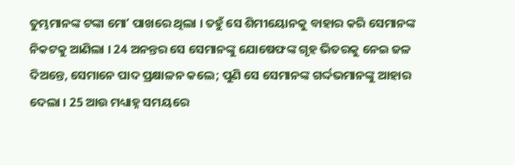ତୁମ୍ଭମାନଙ୍କ ଟଙ୍କା ମୋʼ ପାଖରେ ଥିଲା । ତହୁଁ ସେ ଶିମୀୟୋନକୁ ବାହାର କରି ସେମାନଙ୍କ ନିକଟକୁ ଆଣିଲା । 24 ଅନନ୍ତର ସେ ସେମାନଙ୍କୁ ଯୋଷେଫଙ୍କ ଗୃହ ଭିତରକୁ ନେଇ ଜଳ ଦିଅନ୍ତେ, ସେମାନେ ପାଦ ପ୍ରକ୍ଷାଳନ କଲେ; ପୁଣି ସେ ସେମାନଙ୍କ ଗର୍ଦ୍ଦଭମାନଙ୍କୁ ଆହାର ଦେଲା । 25 ଆଉ ମଧ୍ୟାହ୍ନ ସମୟରେ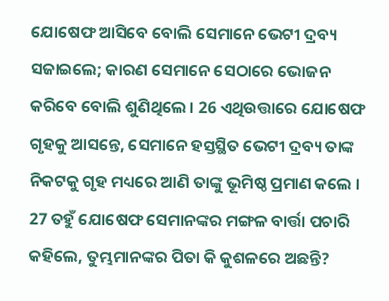ଯୋଷେଫ ଆସିବେ ବୋଲି ସେମାନେ ଭେଟୀ ଦ୍ରବ୍ୟ ସଜାଇଲେ; କାରଣ ସେମାନେ ସେଠାରେ ଭୋଜନ କରିବେ ବୋଲି ଶୁଣିଥିଲେ । 26 ଏଥିଉତ୍ତାରେ ଯୋଷେଫ ଗୃହକୁ ଆସନ୍ତେ, ସେମାନେ ହସ୍ତସ୍ଥିତ ଭେଟୀ ଦ୍ରବ୍ୟ ତାଙ୍କ ନିକଟକୁ ଗୃହ ମଧ୍ୟରେ ଆଣି ତାଙ୍କୁ ଭୂମିଷ୍ଠ ପ୍ରମାଣ କଲେ । 27 ତହୁଁ ଯୋଷେଫ ସେମାନଙ୍କର ମଙ୍ଗଳ ବାର୍ତ୍ତା ପଚାରି କହିଲେ, ତୁମ୍ଭମାନଙ୍କର ପିତା କି କୁଶଳରେ ଅଛନ୍ତି?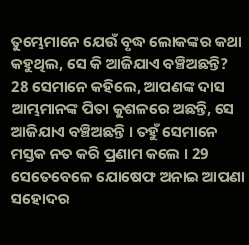ତୁମ୍ଭେମାନେ ଯେଉଁ ବୃଦ୍ଧ ଲୋକଙ୍କର କଥା କହୁଥିଲ, ସେ କି ଆଜିଯାଏ ବଞ୍ଚିଅଛନ୍ତି? 28 ସେମାନେ କହିଲେ, ଆପଣଙ୍କ ଦାସ ଆମ୍ଭମାନଙ୍କ ପିତା କୁଶଳରେ ଅଛନ୍ତି, ସେ ଆଜିଯାଏ ବଞ୍ଚିଅଛନ୍ତି । ତହୁଁ ସେମାନେ ମସ୍ତକ ନତ କରି ପ୍ରଣାମ କଲେ । 29 ସେତେବେଳେ ଯୋଷେଫ ଅନାଇ ଆପଣା ସହୋଦର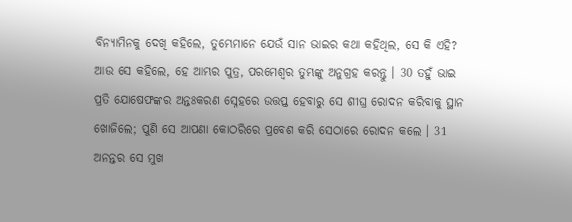ବିନ୍ୟାମିନକୁ ଦେଖି କହିଲେ, ତୁମ୍ଭେମାନେ ଯେଉଁ ସାନ ଭାଇର କଥା କହିଥିଲ, ସେ କି ଏହି? ଆଉ ସେ କହିଲେ, ହେ ଆମ୍ଭର ପୁତ୍ର, ପରମେଶ୍ଵର ତୁମ୍ଭଙ୍କୁ ଅନୁଗ୍ରହ କରନ୍ତୁ । 30 ତହୁଁ ଭାଇ ପ୍ରତି ଯୋଷେଫଙ୍କର ଅନ୍ତଃକରଣ ସ୍ନେହରେ ଉତ୍ତପ୍ତ ହେବାରୁ ସେ ଶୀଘ୍ର ରୋଦନ କରିବାକୁ ସ୍ଥାନ ଖୋଜିଲେ; ପୁଣି ସେ ଆପଣା କୋଠରିରେ ପ୍ରବେଶ କରି ସେଠାରେ ରୋଦନ କଲେ । 31 ଅନନ୍ତର ସେ ମୁଖ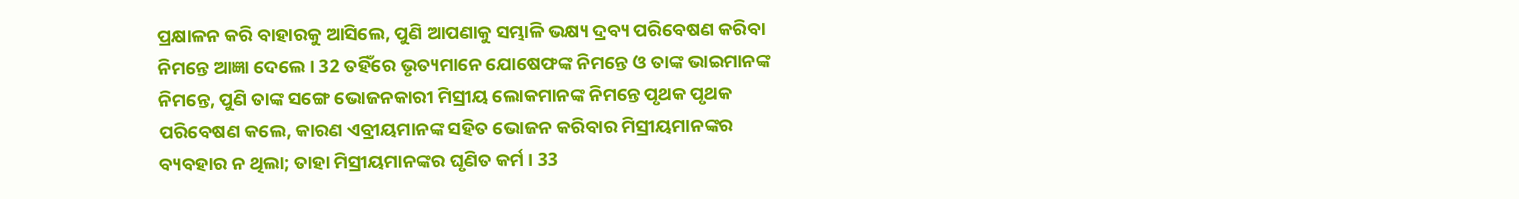ପ୍ରକ୍ଷାଳନ କରି ବାହାରକୁ ଆସିଲେ, ପୁଣି ଆପଣାକୁ ସମ୍ଭାଳି ଭକ୍ଷ୍ୟ ଦ୍ରବ୍ୟ ପରିବେଷଣ କରିବା ନିମନ୍ତେ ଆଜ୍ଞା ଦେଲେ । 32 ତହିଁରେ ଭୃତ୍ୟମାନେ ଯୋଷେଫଙ୍କ ନିମନ୍ତେ ଓ ତାଙ୍କ ଭାଇମାନଙ୍କ ନିମନ୍ତେ, ପୁଣି ତାଙ୍କ ସଙ୍ଗେ ଭୋଜନକାରୀ ମିସ୍ରୀୟ ଲୋକମାନଙ୍କ ନିମନ୍ତେ ପୃଥକ ପୃଥକ ପରିବେଷଣ କଲେ, କାରଣ ଏବ୍ରୀୟମାନଙ୍କ ସହିତ ଭୋଜନ କରିବାର ମିସ୍ରୀୟମାନଙ୍କର ବ୍ୟବହାର ନ ଥିଲା; ତାହା ମିସ୍ରୀୟମାନଙ୍କର ଘୃଣିତ କର୍ମ । 33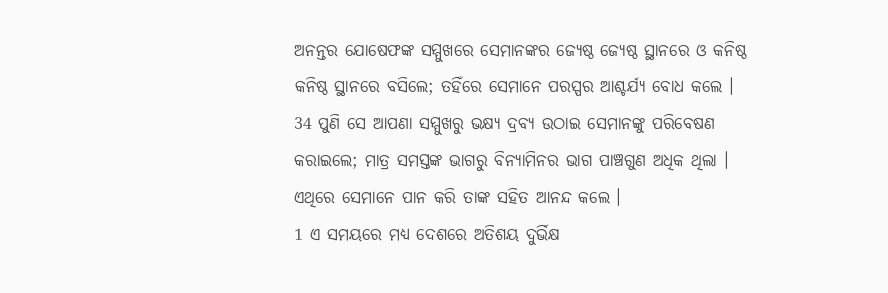ଅନନ୍ତର ଯୋଷେଫଙ୍କ ସମ୍ମୁଖରେ ସେମାନଙ୍କର ଜ୍ୟେଷ୍ଠ ଜ୍ୟେଷ୍ଠ ସ୍ଥାନରେ ଓ କନିଷ୍ଠ କନିଷ୍ଠ ସ୍ଥାନରେ ବସିଲେ; ତହିଁରେ ସେମାନେ ପରସ୍ପର ଆଶ୍ଚର୍ଯ୍ୟ ବୋଧ କଲେ । 34 ପୁଣି ସେ ଆପଣା ସମ୍ମୁଖରୁ ଭକ୍ଷ୍ୟ ଦ୍ରବ୍ୟ ଉଠାଇ ସେମାନଙ୍କୁ ପରିବେଷଣ କରାଇଲେ; ମାତ୍ର ସମସ୍ତଙ୍କ ଭାଗରୁ ବିନ୍ୟାମିନର ଭାଗ ପାଞ୍ଚଗୁଣ ଅଧିକ ଥିଲା । ଏଥିରେ ସେମାନେ ପାନ କରି ତାଙ୍କ ସହିତ ଆନନ୍ଦ କଲେ ।
1 ଏ ସମୟରେ ମଧ୍ୟ ଦେଶରେ ଅତିଶୟ ଦୁର୍ଭିକ୍ଷ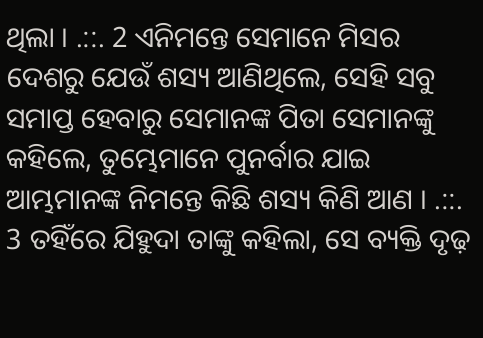ଥିଲା । .::. 2 ଏନିମନ୍ତେ ସେମାନେ ମିସର ଦେଶରୁ ଯେଉଁ ଶସ୍ୟ ଆଣିଥିଲେ, ସେହି ସବୁ ସମାପ୍ତ ହେବାରୁ ସେମାନଙ୍କ ପିତା ସେମାନଙ୍କୁ କହିଲେ, ତୁମ୍ଭେମାନେ ପୁନର୍ବାର ଯାଇ ଆମ୍ଭମାନଙ୍କ ନିମନ୍ତେ କିଛି ଶସ୍ୟ କିଣି ଆଣ । .::. 3 ତହିଁରେ ଯିହୁଦା ତାଙ୍କୁ କହିଲା, ସେ ବ୍ୟକ୍ତି ଦୃଢ଼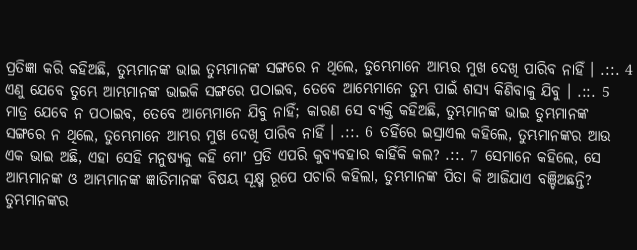ପ୍ରତିଜ୍ଞା କରି କହିଅଛି, ତୁମ୍ଭମାନଙ୍କ ଭାଇ ତୁମ୍ଭମାନଙ୍କ ସଙ୍ଗରେ ନ ଥିଲେ, ତୁମ୍ଭେମାନେ ଆମ୍ଭର ମୁଖ ଦେଖି ପାରିବ ନାହିଁ । .::. 4 ଏଣୁ ଯେବେ ତୁମ୍ଭେ ଆମ୍ଭମାନଙ୍କ ଭାଇକି ସଙ୍ଗରେ ପଠାଇବ, ତେବେ ଆମ୍ଭେମାନେ ତୁମ୍ଭ ପାଇଁ ଶସ୍ୟ କିଣିବାକୁ ଯିବୁ । .::. 5 ମାତ୍ର ଯେବେ ନ ପଠାଇବ, ତେବେ ଆମ୍ଭେମାନେ ଯିବୁ ନାହିଁ; କାରଣ ସେ ବ୍ୟକ୍ତି କହିଅଛି, ତୁମ୍ଭମାନଙ୍କ ଭାଇ ତୁମ୍ଭମାନଙ୍କ ସଙ୍ଗରେ ନ ଥିଲେ, ତୁମ୍ଭେମାନେ ଆମ୍ଭର ମୁଖ ଦେଖି ପାରିବ ନାହିଁ । .::. 6 ତହିଁରେ ଇସ୍ରାଏଲ କହିଲେ, ତୁମ୍ଭମାନଙ୍କର ଆଉ ଏକ ଭାଇ ଅଛି, ଏହା ସେହି ମନୁଷ୍ୟକୁ କହି ମୋʼ ପ୍ରତି ଏପରି କୁବ୍ୟବହାର କାହିଁକି କଲ? .::. 7 ସେମାନେ କହିଲେ, ସେ ଆମ୍ଭମାନଙ୍କ ଓ ଆମ୍ଭମାନଙ୍କ ଜ୍ଞାତିମାନଙ୍କ ବିଷୟ ସୂକ୍ଷ୍ମ ରୂପେ ପଚାରି କହିଲା, ତୁମ୍ଭମାନଙ୍କ ପିତା କି ଆଜିଯାଏ ବଞ୍ଚିଅଛନ୍ତି? ତୁମ୍ଭମାନଙ୍କର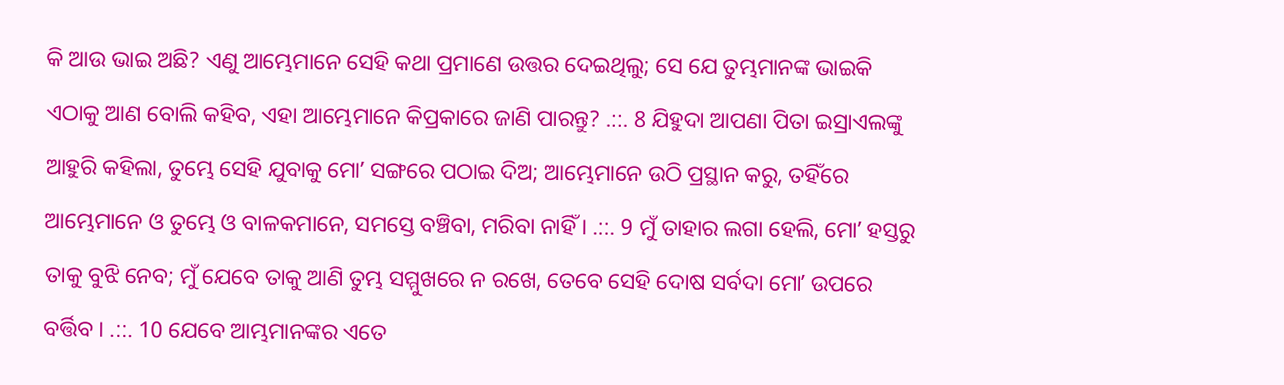କି ଆଉ ଭାଇ ଅଛି? ଏଣୁ ଆମ୍ଭେମାନେ ସେହି କଥା ପ୍ରମାଣେ ଉତ୍ତର ଦେଇଥିଲୁ; ସେ ଯେ ତୁମ୍ଭମାନଙ୍କ ଭାଇକି ଏଠାକୁ ଆଣ ବୋଲି କହିବ, ଏହା ଆମ୍ଭେମାନେ କିପ୍ରକାରେ ଜାଣି ପାରନ୍ତୁ? .::. 8 ଯିହୁଦା ଆପଣା ପିତା ଇସ୍ରାଏଲଙ୍କୁ ଆହୁରି କହିଲା, ତୁମ୍ଭେ ସେହି ଯୁବାକୁ ମୋʼ ସଙ୍ଗରେ ପଠାଇ ଦିଅ; ଆମ୍ଭେମାନେ ଉଠି ପ୍ରସ୍ଥାନ କରୁ, ତହିଁରେ ଆମ୍ଭେମାନେ ଓ ତୁମ୍ଭେ ଓ ବାଳକମାନେ, ସମସ୍ତେ ବଞ୍ଚିବା, ମରିବା ନାହିଁ । .::. 9 ମୁଁ ତାହାର ଲଗା ହେଲି, ମୋʼ ହସ୍ତରୁ ତାକୁ ବୁଝି ନେବ; ମୁଁ ଯେବେ ତାକୁ ଆଣି ତୁମ୍ଭ ସମ୍ମୁଖରେ ନ ରଖେ, ତେବେ ସେହି ଦୋଷ ସର୍ବଦା ମୋʼ ଉପରେ ବର୍ତ୍ତିବ । .::. 10 ଯେବେ ଆମ୍ଭମାନଙ୍କର ଏତେ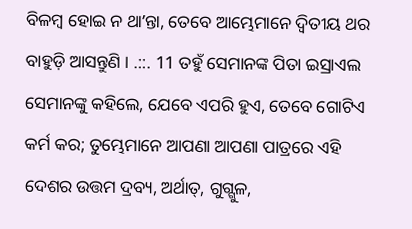ବିଳମ୍ଵ ହୋଇ ନ ଥାʼନ୍ତା, ତେବେ ଆମ୍ଭେମାନେ ଦ୍ଵିତୀୟ ଥର ବାହୁଡ଼ି ଆସନ୍ତୁଣି । .::. 11 ତହୁଁ ସେମାନଙ୍କ ପିତା ଇସ୍ରାଏଲ ସେମାନଙ୍କୁ କହିଲେ, ଯେବେ ଏପରି ହୁଏ, ତେବେ ଗୋଟିଏ କର୍ମ କର; ତୁମ୍ଭେମାନେ ଆପଣା ଆପଣା ପାତ୍ରରେ ଏହି ଦେଶର ଉତ୍ତମ ଦ୍ରବ୍ୟ, ଅର୍ଥାତ୍, ଗୁଗ୍ଗୁଳ,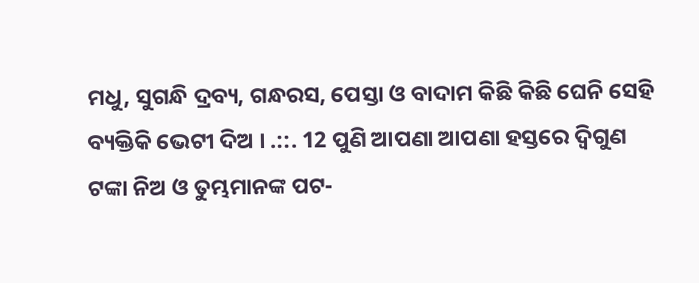ମଧୁ, ସୁଗନ୍ଧି ଦ୍ରବ୍ୟ, ଗନ୍ଧରସ, ପେସ୍ତା ଓ ବାଦାମ କିଛି କିଛି ଘେନି ସେହି ବ୍ୟକ୍ତିକି ଭେଟୀ ଦିଅ । .::. 12 ପୁଣି ଆପଣା ଆପଣା ହସ୍ତରେ ଦ୍ଵିଗୁଣ ଟଙ୍କା ନିଅ ଓ ତୁମ୍ଭମାନଙ୍କ ପଟ-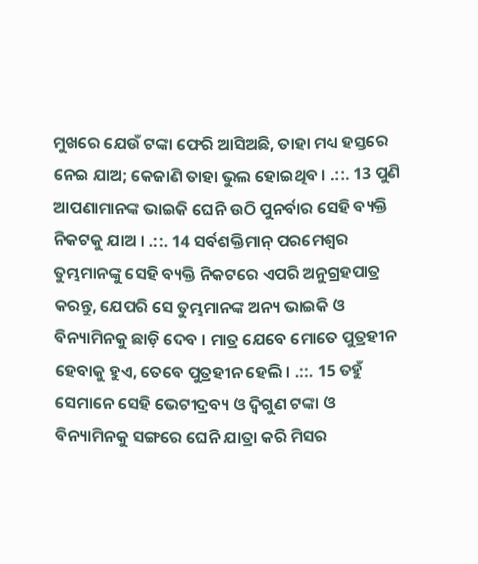ମୁଖରେ ଯେଉଁ ଟଙ୍କା ଫେରି ଆସିଅଛି, ତାହା ମଧ୍ୟ ହସ୍ତରେ ନେଇ ଯାଅ; କେଜାଣି ତାହା ଭୁଲ ହୋଇଥିବ । .::. 13 ପୁଣି ଆପଣାମାନଙ୍କ ଭାଇକି ଘେନି ଉଠି ପୁନର୍ବାର ସେହି ବ୍ୟକ୍ତି ନିକଟକୁ ଯାଅ । .::. 14 ସର୍ବଶକ୍ତିମାନ୍ ପରମେଶ୍ଵର ତୁମ୍ଭମାନଙ୍କୁ ସେହି ବ୍ୟକ୍ତି ନିକଟରେ ଏପରି ଅନୁଗ୍ରହପାତ୍ର କରନ୍ତୁ, ଯେପରି ସେ ତୁମ୍ଭମାନଙ୍କ ଅନ୍ୟ ଭାଇକି ଓ ବିନ୍ୟାମିନକୁ ଛାଡ଼ି ଦେବ । ମାତ୍ର ଯେବେ ମୋତେ ପୁତ୍ରହୀନ ହେବାକୁ ହୁଏ, ତେବେ ପୁତ୍ରହୀନ ହେଲି । .::. 15 ତହୁଁ ସେମାନେ ସେହି ଭେଟୀଦ୍ରବ୍ୟ ଓ ଦ୍ଵିଗୁଣ ଟଙ୍କା ଓ ବିନ୍ୟାମିନକୁ ସଙ୍ଗରେ ଘେନି ଯାତ୍ରା କରି ମିସର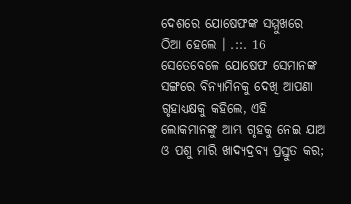ଦେଶରେ ଯୋଷେଫଙ୍କ ସମ୍ମୁଖରେ ଠିଆ ହେଲେ । .::. 16 ସେତେବେଳେ ଯୋଷେଫ ସେମାନଙ୍କ ସଙ୍ଗରେ ବିନ୍ୟାମିନକୁ ଦେଖି ଆପଣା ଗୃହାଧ୍ୟକ୍ଷକୁ କହିଲେ, ଏହି ଲୋକମାନଙ୍କୁ ଆମ୍ଭ ଗୃହକୁ ନେଇ ଯାଅ ଓ ପଶୁ ମାରି ଖାଦ୍ୟଦ୍ରବ୍ୟ ପ୍ରସ୍ତୁତ କର;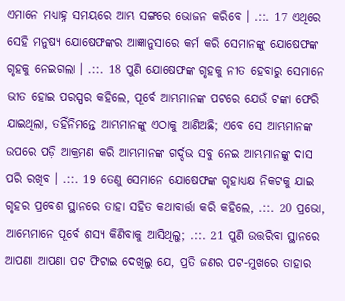ଏମାନେ ମଧ୍ୟାହ୍ନ ସମୟରେ ଆମ୍ଭ ସଙ୍ଗରେ ଭୋଜନ କରିବେ । .::. 17 ଏଥିରେ ସେହି ମନୁଷ୍ୟ ଯୋଷେଫଙ୍କର ଆଜ୍ଞାନୁସାରେ କର୍ମ କରି ସେମାନଙ୍କୁ ଯୋଷେଫଙ୍କ ଗୃହକୁ ନେଇଗଲା । .::. 18 ପୁଣି ଯୋଷେଫଙ୍କ ଗୃହକୁ ନୀତ ହେବାରୁ ସେମାନେ ଭୀତ ହୋଇ ପରସ୍ପର କହିଲେ, ପୂର୍ବେ ଆମ୍ଭମାନଙ୍କ ପଟରେ ଯେଉଁ ଟଙ୍କା ଫେରି ଯାଇଥିଲା, ତହିଁନିମନ୍ତେ ଆମ୍ଭମାନଙ୍କୁ ଏଠାକୁ ଆଣିଅଛି; ଏବେ ସେ ଆମ୍ଭମାନଙ୍କ ଉପରେ ପଡ଼ି ଆକ୍ରମଣ କରି ଆମ୍ଭମାନଙ୍କ ଗର୍ଦ୍ଦଭ ସବୁ ନେଇ ଆମ୍ଭମାନଙ୍କୁ ଦାସ ପରି ରଖିବ । .::. 19 ତେଣୁ ସେମାନେ ଯୋଷେଫଙ୍କ ଗୃହାଧ୍ୟକ୍ଷ ନିକଟକୁ ଯାଇ ଗୃହର ପ୍ରବେଶ ସ୍ଥାନରେ ତାହା ସହିତ କଥାବାର୍ତ୍ତା କରି କହିଲେ, .::. 20 ପ୍ରଭୋ, ଆମ୍ଭେମାନେ ପୂର୍ବେ ଶସ୍ୟ କିଣିବାକୁ ଆସିଥିଲୁ; .::. 21 ପୁଣି ଉତ୍ତରିବା ସ୍ଥାନରେ ଆପଣା ଆପଣା ପଟ ଫିଟାଇ ଦେଖିଲୁ ଯେ, ପ୍ରତି ଜଣର ପଟ-ମୁଖରେ ତାହାର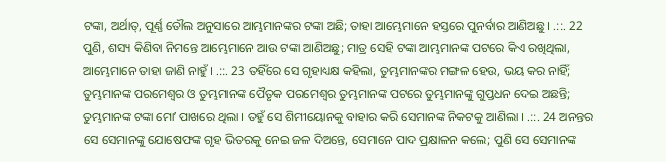ଟଙ୍କା, ଅର୍ଥାତ୍, ପୂର୍ଣ୍ଣ ତୌଲ ଅନୁସାରେ ଆମ୍ଭମାନଙ୍କର ଟଙ୍କା ଅଛି; ତାହା ଆମ୍ଭେମାନେ ହସ୍ତରେ ପୁନର୍ବାର ଆଣିଅଛୁ । .::. 22 ପୁଣି, ଶସ୍ୟ କିଣିବା ନିମନ୍ତେ ଆମ୍ଭେମାନେ ଆଉ ଟଙ୍କା ଆଣିଅଛୁ; ମାତ୍ର ସେହି ଟଙ୍କା ଆମ୍ଭମାନଙ୍କ ପଟରେ କିଏ ରଖିଥିଲା, ଆମ୍ଭେମାନେ ତାହା ଜାଣି ନାହୁଁ । .::. 23 ତହିଁରେ ସେ ଗୃହାଧ୍ୟକ୍ଷ କହିଲା, ତୁମ୍ଭମାନଙ୍କର ମଙ୍ଗଳ ହେଉ, ଭୟ କର ନାହିଁ; ତୁମ୍ଭମାନଙ୍କ ପରମେଶ୍ଵର ଓ ତୁମ୍ଭମାନଙ୍କ ପୈତୃକ ପରମେଶ୍ଵର ତୁମ୍ଭମାନଙ୍କ ପଟରେ ତୁମ୍ଭମାନଙ୍କୁ ଗୁପ୍ତଧନ ଦେଇ ଅଛନ୍ତି; ତୁମ୍ଭମାନଙ୍କ ଟଙ୍କା ମୋʼ ପାଖରେ ଥିଲା । ତହୁଁ ସେ ଶିମୀୟୋନକୁ ବାହାର କରି ସେମାନଙ୍କ ନିକଟକୁ ଆଣିଲା । .::. 24 ଅନନ୍ତର ସେ ସେମାନଙ୍କୁ ଯୋଷେଫଙ୍କ ଗୃହ ଭିତରକୁ ନେଇ ଜଳ ଦିଅନ୍ତେ, ସେମାନେ ପାଦ ପ୍ରକ୍ଷାଳନ କଲେ; ପୁଣି ସେ ସେମାନଙ୍କ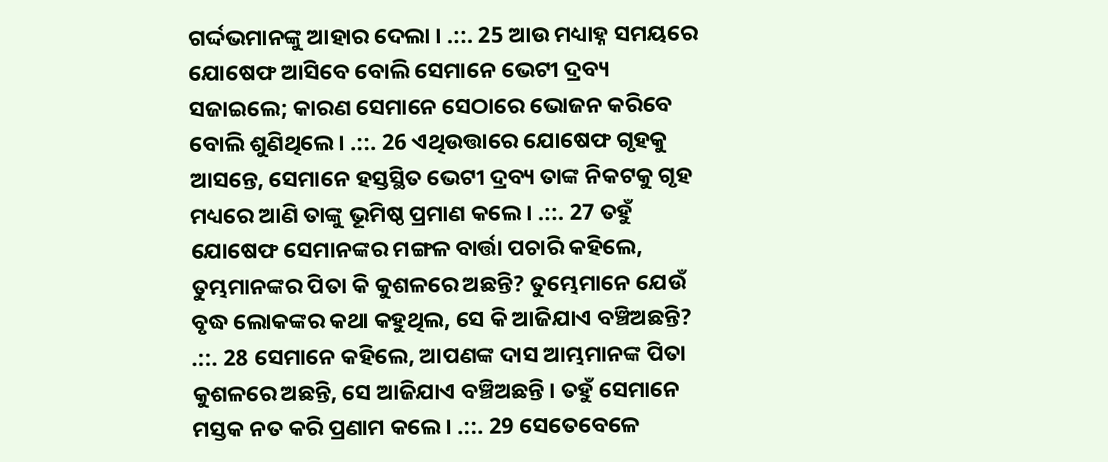ଗର୍ଦ୍ଦଭମାନଙ୍କୁ ଆହାର ଦେଲା । .::. 25 ଆଉ ମଧ୍ୟାହ୍ନ ସମୟରେ ଯୋଷେଫ ଆସିବେ ବୋଲି ସେମାନେ ଭେଟୀ ଦ୍ରବ୍ୟ ସଜାଇଲେ; କାରଣ ସେମାନେ ସେଠାରେ ଭୋଜନ କରିବେ ବୋଲି ଶୁଣିଥିଲେ । .::. 26 ଏଥିଉତ୍ତାରେ ଯୋଷେଫ ଗୃହକୁ ଆସନ୍ତେ, ସେମାନେ ହସ୍ତସ୍ଥିତ ଭେଟୀ ଦ୍ରବ୍ୟ ତାଙ୍କ ନିକଟକୁ ଗୃହ ମଧ୍ୟରେ ଆଣି ତାଙ୍କୁ ଭୂମିଷ୍ଠ ପ୍ରମାଣ କଲେ । .::. 27 ତହୁଁ ଯୋଷେଫ ସେମାନଙ୍କର ମଙ୍ଗଳ ବାର୍ତ୍ତା ପଚାରି କହିଲେ, ତୁମ୍ଭମାନଙ୍କର ପିତା କି କୁଶଳରେ ଅଛନ୍ତି? ତୁମ୍ଭେମାନେ ଯେଉଁ ବୃଦ୍ଧ ଲୋକଙ୍କର କଥା କହୁଥିଲ, ସେ କି ଆଜିଯାଏ ବଞ୍ଚିଅଛନ୍ତି? .::. 28 ସେମାନେ କହିଲେ, ଆପଣଙ୍କ ଦାସ ଆମ୍ଭମାନଙ୍କ ପିତା କୁଶଳରେ ଅଛନ୍ତି, ସେ ଆଜିଯାଏ ବଞ୍ଚିଅଛନ୍ତି । ତହୁଁ ସେମାନେ ମସ୍ତକ ନତ କରି ପ୍ରଣାମ କଲେ । .::. 29 ସେତେବେଳେ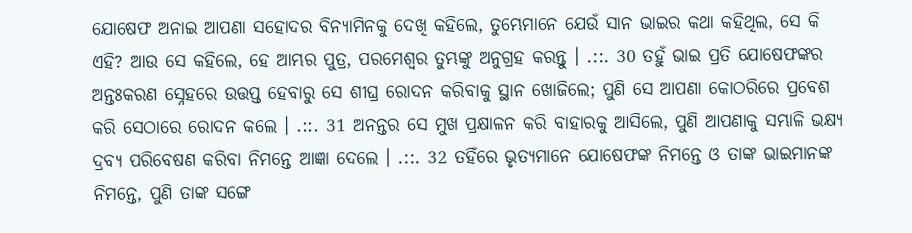ଯୋଷେଫ ଅନାଇ ଆପଣା ସହୋଦର ବିନ୍ୟାମିନକୁ ଦେଖି କହିଲେ, ତୁମ୍ଭେମାନେ ଯେଉଁ ସାନ ଭାଇର କଥା କହିଥିଲ, ସେ କି ଏହି? ଆଉ ସେ କହିଲେ, ହେ ଆମ୍ଭର ପୁତ୍ର, ପରମେଶ୍ଵର ତୁମ୍ଭଙ୍କୁ ଅନୁଗ୍ରହ କରନ୍ତୁ । .::. 30 ତହୁଁ ଭାଇ ପ୍ରତି ଯୋଷେଫଙ୍କର ଅନ୍ତଃକରଣ ସ୍ନେହରେ ଉତ୍ତପ୍ତ ହେବାରୁ ସେ ଶୀଘ୍ର ରୋଦନ କରିବାକୁ ସ୍ଥାନ ଖୋଜିଲେ; ପୁଣି ସେ ଆପଣା କୋଠରିରେ ପ୍ରବେଶ କରି ସେଠାରେ ରୋଦନ କଲେ । .::. 31 ଅନନ୍ତର ସେ ମୁଖ ପ୍ରକ୍ଷାଳନ କରି ବାହାରକୁ ଆସିଲେ, ପୁଣି ଆପଣାକୁ ସମ୍ଭାଳି ଭକ୍ଷ୍ୟ ଦ୍ରବ୍ୟ ପରିବେଷଣ କରିବା ନିମନ୍ତେ ଆଜ୍ଞା ଦେଲେ । .::. 32 ତହିଁରେ ଭୃତ୍ୟମାନେ ଯୋଷେଫଙ୍କ ନିମନ୍ତେ ଓ ତାଙ୍କ ଭାଇମାନଙ୍କ ନିମନ୍ତେ, ପୁଣି ତାଙ୍କ ସଙ୍ଗେ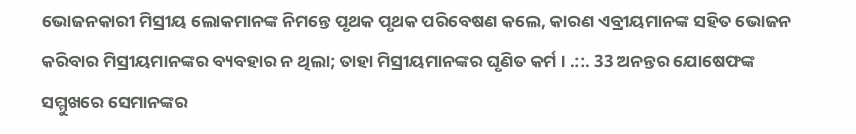ଭୋଜନକାରୀ ମିସ୍ରୀୟ ଲୋକମାନଙ୍କ ନିମନ୍ତେ ପୃଥକ ପୃଥକ ପରିବେଷଣ କଲେ, କାରଣ ଏବ୍ରୀୟମାନଙ୍କ ସହିତ ଭୋଜନ କରିବାର ମିସ୍ରୀୟମାନଙ୍କର ବ୍ୟବହାର ନ ଥିଲା; ତାହା ମିସ୍ରୀୟମାନଙ୍କର ଘୃଣିତ କର୍ମ । .::. 33 ଅନନ୍ତର ଯୋଷେଫଙ୍କ ସମ୍ମୁଖରେ ସେମାନଙ୍କର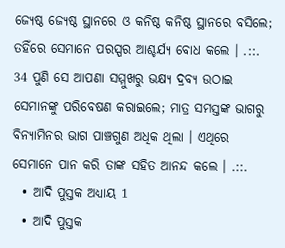ଜ୍ୟେଷ୍ଠ ଜ୍ୟେଷ୍ଠ ସ୍ଥାନରେ ଓ କନିଷ୍ଠ କନିଷ୍ଠ ସ୍ଥାନରେ ବସିଲେ; ତହିଁରେ ସେମାନେ ପରସ୍ପର ଆଶ୍ଚର୍ଯ୍ୟ ବୋଧ କଲେ । .::. 34 ପୁଣି ସେ ଆପଣା ସମ୍ମୁଖରୁ ଭକ୍ଷ୍ୟ ଦ୍ରବ୍ୟ ଉଠାଇ ସେମାନଙ୍କୁ ପରିବେଷଣ କରାଇଲେ; ମାତ୍ର ସମସ୍ତଙ୍କ ଭାଗରୁ ବିନ୍ୟାମିନର ଭାଗ ପାଞ୍ଚଗୁଣ ଅଧିକ ଥିଲା । ଏଥିରେ ସେମାନେ ପାନ କରି ତାଙ୍କ ସହିତ ଆନନ୍ଦ କଲେ । .::.
  • ଆଦି ପୁସ୍ତକ ଅଧ୍ୟାୟ 1
  • ଆଦି ପୁସ୍ତକ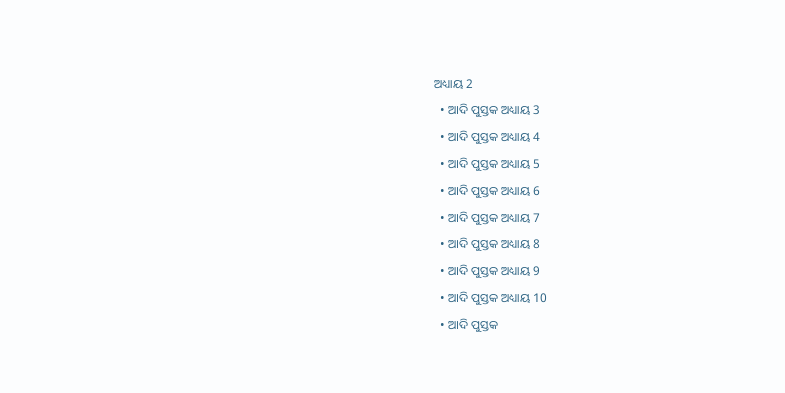ଅଧ୍ୟାୟ 2
  • ଆଦି ପୁସ୍ତକ ଅଧ୍ୟାୟ 3
  • ଆଦି ପୁସ୍ତକ ଅଧ୍ୟାୟ 4
  • ଆଦି ପୁସ୍ତକ ଅଧ୍ୟାୟ 5
  • ଆଦି ପୁସ୍ତକ ଅଧ୍ୟାୟ 6
  • ଆଦି ପୁସ୍ତକ ଅଧ୍ୟାୟ 7
  • ଆଦି ପୁସ୍ତକ ଅଧ୍ୟାୟ 8
  • ଆଦି ପୁସ୍ତକ ଅଧ୍ୟାୟ 9
  • ଆଦି ପୁସ୍ତକ ଅଧ୍ୟାୟ 10
  • ଆଦି ପୁସ୍ତକ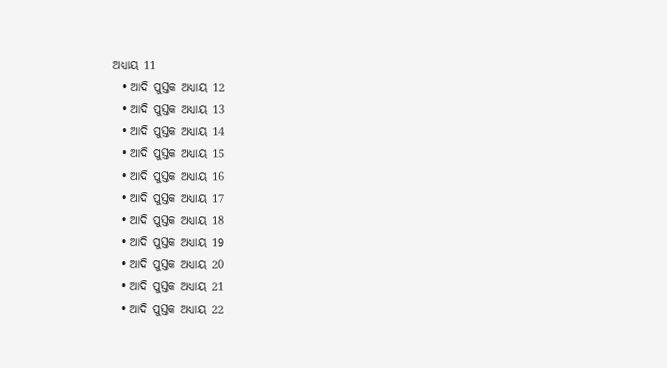ଅଧ୍ୟାୟ 11
  • ଆଦି ପୁସ୍ତକ ଅଧ୍ୟାୟ 12
  • ଆଦି ପୁସ୍ତକ ଅଧ୍ୟାୟ 13
  • ଆଦି ପୁସ୍ତକ ଅଧ୍ୟାୟ 14
  • ଆଦି ପୁସ୍ତକ ଅଧ୍ୟାୟ 15
  • ଆଦି ପୁସ୍ତକ ଅଧ୍ୟାୟ 16
  • ଆଦି ପୁସ୍ତକ ଅଧ୍ୟାୟ 17
  • ଆଦି ପୁସ୍ତକ ଅଧ୍ୟାୟ 18
  • ଆଦି ପୁସ୍ତକ ଅଧ୍ୟାୟ 19
  • ଆଦି ପୁସ୍ତକ ଅଧ୍ୟାୟ 20
  • ଆଦି ପୁସ୍ତକ ଅଧ୍ୟାୟ 21
  • ଆଦି ପୁସ୍ତକ ଅଧ୍ୟାୟ 22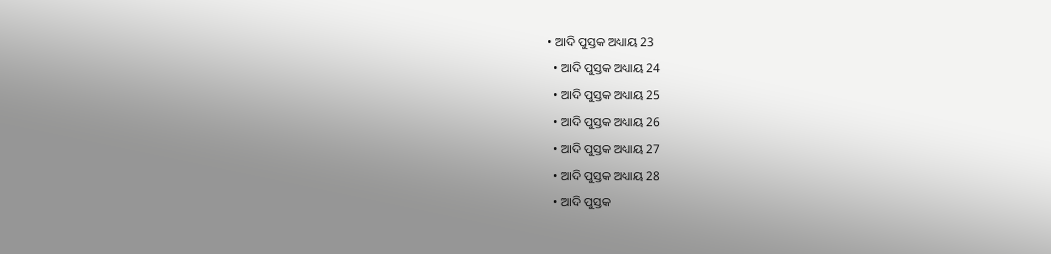• ଆଦି ପୁସ୍ତକ ଅଧ୍ୟାୟ 23
  • ଆଦି ପୁସ୍ତକ ଅଧ୍ୟାୟ 24
  • ଆଦି ପୁସ୍ତକ ଅଧ୍ୟାୟ 25
  • ଆଦି ପୁସ୍ତକ ଅଧ୍ୟାୟ 26
  • ଆଦି ପୁସ୍ତକ ଅଧ୍ୟାୟ 27
  • ଆଦି ପୁସ୍ତକ ଅଧ୍ୟାୟ 28
  • ଆଦି ପୁସ୍ତକ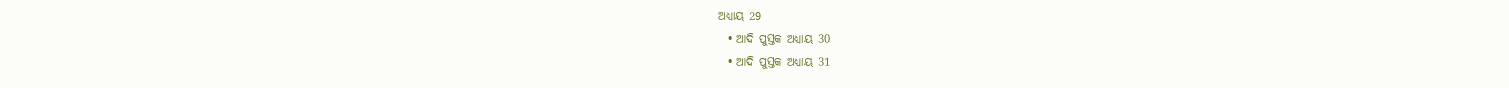ଅଧ୍ୟାୟ 29
  • ଆଦି ପୁସ୍ତକ ଅଧ୍ୟାୟ 30
  • ଆଦି ପୁସ୍ତକ ଅଧ୍ୟାୟ 31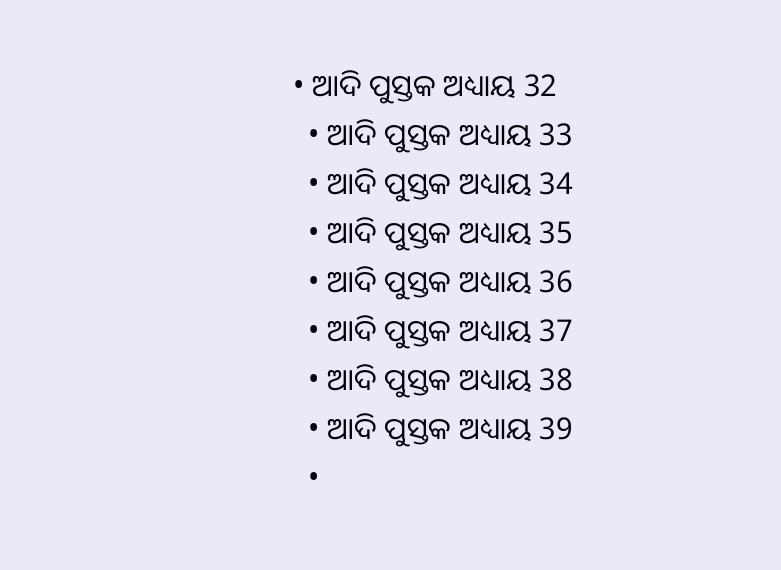• ଆଦି ପୁସ୍ତକ ଅଧ୍ୟାୟ 32
  • ଆଦି ପୁସ୍ତକ ଅଧ୍ୟାୟ 33
  • ଆଦି ପୁସ୍ତକ ଅଧ୍ୟାୟ 34
  • ଆଦି ପୁସ୍ତକ ଅଧ୍ୟାୟ 35
  • ଆଦି ପୁସ୍ତକ ଅଧ୍ୟାୟ 36
  • ଆଦି ପୁସ୍ତକ ଅଧ୍ୟାୟ 37
  • ଆଦି ପୁସ୍ତକ ଅଧ୍ୟାୟ 38
  • ଆଦି ପୁସ୍ତକ ଅଧ୍ୟାୟ 39
  •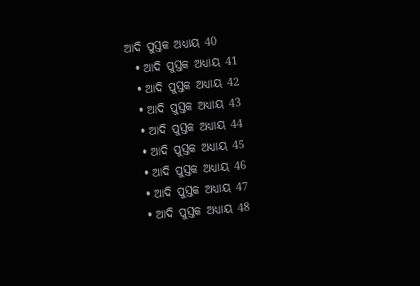ଆଦି ପୁସ୍ତକ ଅଧ୍ୟାୟ 40
  • ଆଦି ପୁସ୍ତକ ଅଧ୍ୟାୟ 41
  • ଆଦି ପୁସ୍ତକ ଅଧ୍ୟାୟ 42
  • ଆଦି ପୁସ୍ତକ ଅଧ୍ୟାୟ 43
  • ଆଦି ପୁସ୍ତକ ଅଧ୍ୟାୟ 44
  • ଆଦି ପୁସ୍ତକ ଅଧ୍ୟାୟ 45
  • ଆଦି ପୁସ୍ତକ ଅଧ୍ୟାୟ 46
  • ଆଦି ପୁସ୍ତକ ଅଧ୍ୟାୟ 47
  • ଆଦି ପୁସ୍ତକ ଅଧ୍ୟାୟ 48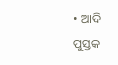• ଆଦି ପୁସ୍ତକ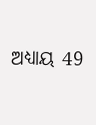ଅଧ୍ୟାୟ 49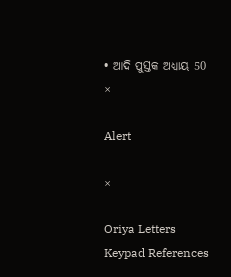• ଆଦି ପୁସ୍ତକ ଅଧ୍ୟାୟ 50
×

Alert

×

Oriya Letters Keypad References